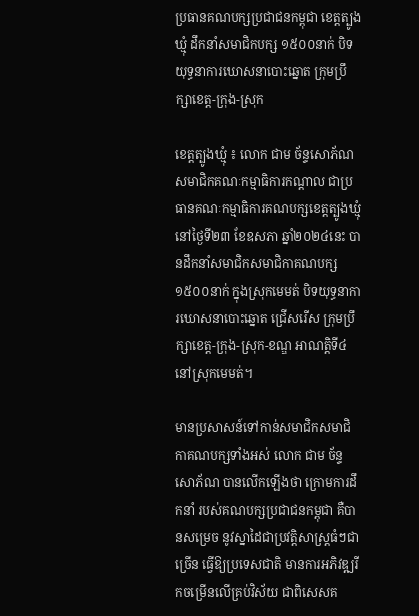ប្រធានគណបក្សប្រជាជនកម្ពុជា ខេត្តត្បូងឃ្មុំ ដឹកនាំសមាជិកបក្ស ១៥០០នាក់ បិទយុទ្ធនាការឃោសនាបោះឆ្នោត ក្រុមប្រឹក្សាខេត្ត-ក្រុង-ស្រុក

ខេត្តត្បូងឃ្មុំ ៖ លោក ជាម ច័ន្ទសោភ័ណ សមាជិកគណៈកម្មាធិការកណ្តាល ជាប្រធានគណៈកម្មាធិការគណបក្សខេត្តត្បូងឃ្មុំ នៅថ្ងៃទី២៣ ខែឧសភា ឆ្នាំ២០២៤នេះ បានដឹកនាំសមាជិកសមាជិកាគណបក្ស ១៥០០នាក់ ក្នុងស្រុកមេមត់ បិទយុទ្ធនាការឃោសនាបោះឆ្នោត ជ្រេីសរេីស ក្រុមប្រឹក្សាខេត្ត-ក្រុង-ស្រុក-ខណ្ឌ អាណត្តិទី៤ នៅស្រុកមេមត់។

មានប្រសាសន៍ទៅកាន់សមាជិកសមាជិកាគណបក្សទាំងអស់ លោក ជាម ច័ន្ទសោភ័ណ បានលើកឡើងថា ក្រោមការដឹកនាំ របស់គណបក្សប្រជាជនកម្ពុជា គឺបានសម្រេច នូវស្នាដៃជាប្រវត្តិសាស្ត្រធំៗជាច្រើន ធ្វើឱ្យប្រទេសជាតិ មានការអភិវឌ្ឍរីកចម្រើនលើគ្រប់វិស័យ ជាពិសេសគ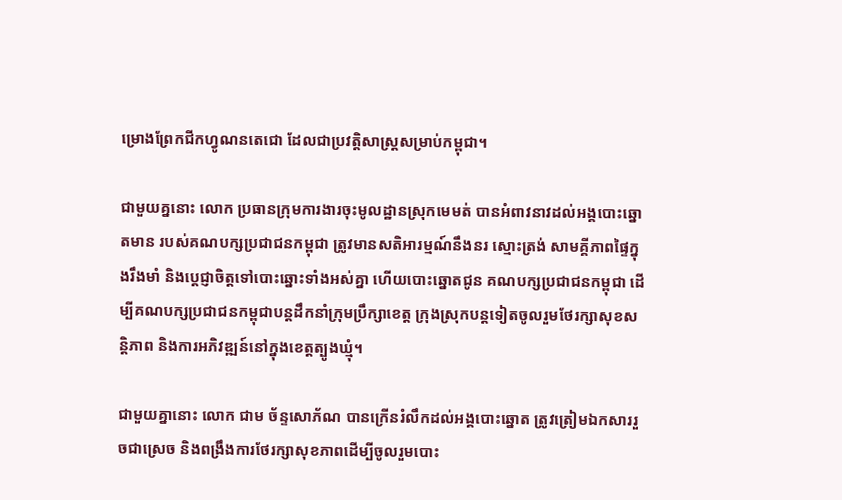ម្រោងព្រែកជីកហ្វូណនតេជោ ដែលជាប្រវត្តិសាស្ត្រសម្រាប់កម្ពុជា។

ជាមួយគ្ននោះ លោក ប្រធានក្រុមការងារចុះមូលដ្ឋានស្រុកមេមត់ បានអំពាវនាវដល់អង្គបោះឆ្នោតមាន របស់គណបក្សប្រជាជនកម្ពុជា ត្រូវមានសតិអារម្មណ៍នឹងនរ ស្មោះត្រង់ សាមគ្គីភាពផ្ទៃក្នុងរឹងមាំ និងប្តេជ្ញាចិត្តទៅបោះឆ្នោះទាំងអស់គ្នា ហើយបោះឆ្នោតជូន គណបក្សប្រជាជនកម្ពុជា ដើម្បីគណបក្សប្រជាជនកម្ពុជាបន្តដឹកនាំក្រុមប្រឹក្សាខេត្ត ក្រុងស្រុកបន្តទៀតចូលរួមថែរក្សាសុខសន្តិភាព និងការអភិវឌ្ឍន៍នៅក្នុងខេត្តត្បូងឃ្មុំ។

ជាមួយគ្នានោះ លោក ជាម ច័ន្ទសោភ័ណ បានក្រើនរំលឹកដល់អង្គបោះឆ្នោត ត្រូវត្រៀមឯកសាររួចជាស្រេច និងពង្រឹងការថែរក្សាសុខភាពដើម្បីចូលរួមបោះ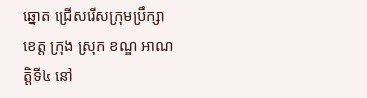ឆ្នោត ជ្រើសរើសក្រុមប្រឹក្សាខេត្ត ក្រុង ស្រុក ខណ្ឌ អាណត្តិទី៤ នៅ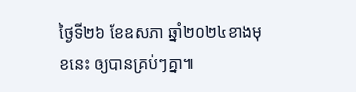ថ្ងៃទី២៦ ខែឧសភា ឆ្នាំ២០២៤ខាងមុខនេះ ឲ្យបានគ្រប់ៗគ្នា៕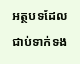អត្ថបទដែលជាប់ទាក់ទង